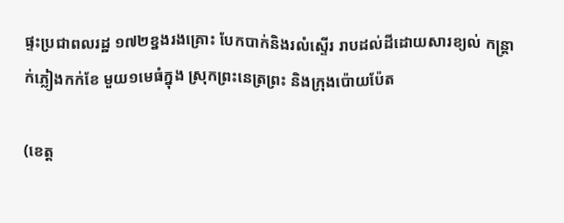ផ្ទះប្រជាពលរដ្ឋ ១៧២ខ្នងរងគ្រោះ បែកបាក់និងរលំស្ទើរ រាបដល់ដីដោយសារខ្យល់ កន្ត្រាក់ភ្លៀងកក់ខែ មួយ១មេធំក្នុង ស្រុកព្រះនេត្រព្រះ និងក្រុងប៉ោយប៉ែត

(ខេត្ត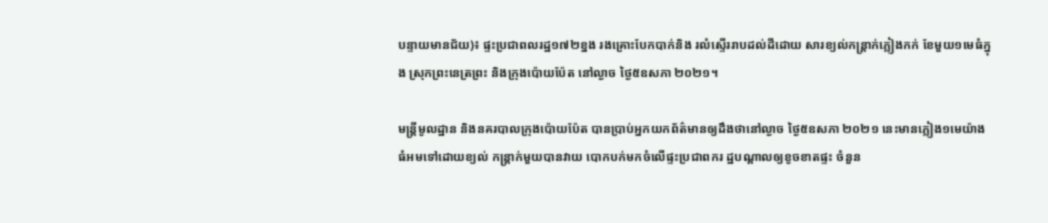បន្ទាយមានជ័យ)៖ ផ្ទះប្រជាពលរដ្ឋ១៧២ខ្នង រងគ្រោះបែកបាក់និង រលំស្ទើររាបដល់ដីដោយ សារខ្យល់កន្ត្រាក់ភ្លៀងកក់ ខែមួយ១មេធំក្នុង ស្រុកព្រះនេត្រព្រះ និងក្រុងប៉ោយប៉ែត នៅល្ងាច ថ្ងៃ៥ឧសភា ២០២១។

មន្ត្រីមូលដ្ឋាន និងនគរបាលក្រុងប៉ោយប៉ែត បានប្រាប់អ្នកយកព័ត៌មានឲ្យដឹងថានៅល្ងាច ថ្ងៃ៥ឧសភា ២០២១ នេះមានភ្លៀង១មេយ៉ាង ធំអមទៅដោយខ្យល់ កន្ត្រាក់មួយបានវាយ បោកបក់មកចំលើផ្ទះប្រជាពករ ដ្ឋបណ្ដាលឲ្យខូចខាតផ្ទះ ចំនួន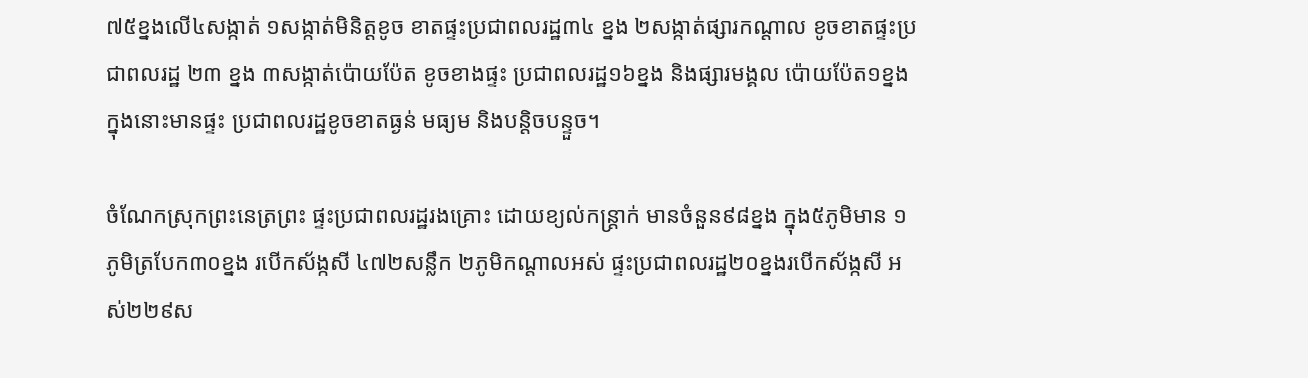៧៥ខ្នងលើ៤សង្កាត់ ១សង្កាត់មិនិត្តខូច ខាតផ្ទះប្រជាពលរដ្ឋ៣៤ ខ្នង ២សង្កាត់ផ្សារកណ្តាល ខូចខាតផ្ទះប្រជាពលរដ្ឋ ២៣ ខ្នង ៣សង្កាត់ប៉ោយប៉ែត ខូចខាងផ្ទះ ប្រជាពលរដ្ឋ១៦ខ្នង និងផ្សារមង្គល ប៉ោយប៉ែត១ខ្នង ក្នុងនោះមានផ្ទះ ប្រជាពលរដ្ឋខូចខាតធ្ងន់ មធ្យម និងបន្តិចបន្ទួច។

ចំណែកស្រុកព្រះនេត្រព្រះ ផ្ទះប្រជាពលរដ្ឋរងគ្រោះ ដោយខ្យល់កន្ត្រាក់ មានចំនួន៩៨ខ្នង ក្នុង៥ភូមិមាន ១ភូមិត្របែក៣០ខ្នង របើកស័ង្កសី ៤៧២សន្លឹក ២ភូមិកណ្តាលអស់ ផ្ទះប្រជាពលរដ្ឋ២០ខ្នងរបើកស័ង្កសី អស់២២៩ស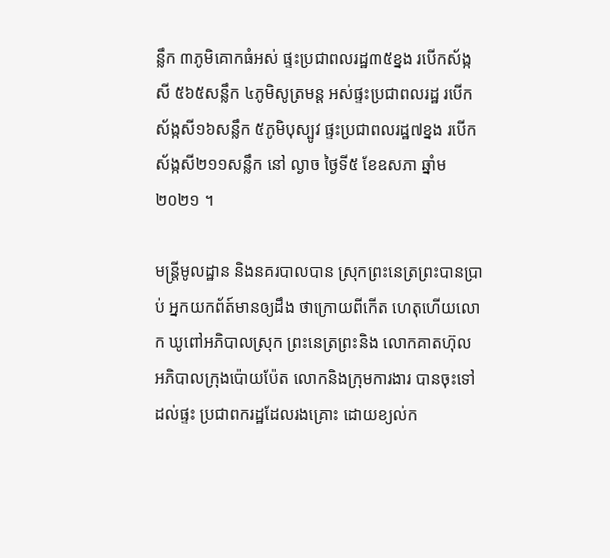ន្លឹក ៣ភូមិគោកធំអស់ ផ្ទះប្រជាពលរដ្ឋ៣៥ខ្នង របើកស័ង្កសី ៥៦៥សន្លឹក ៤ភូមិសូត្រមន្ត អស់ផ្ទះប្រជាពលរដ្ឋ របើកស័ង្កសី១៦សន្លឹក ៥ភូមិបុស្បូវ ផ្ទះប្រជាពលរដ្ឋ៧ខ្នង របើកស័ង្កសី២១១សន្លឹក នៅ ល្ងាច ថ្ងៃទី៥ ខែឧសភា ឆ្នាំម២០២១ ។

មន្ត្រីមូលដ្ឋាន និងនគរបាលបាន ស្រុកព្រះនេត្រព្រះបានប្រាប់ អ្នកយកព័ត៍មានឲ្យដឹង ថាក្រោយពីកើត ហេតុហើយលោក ឃូពៅអភិបាលស្រុក ព្រះនេត្រព្រះនិង លោកគាតហ៊ុល អភិបាលក្រុងប៉ោយប៉ែត លោកនិងក្រុមការងារ បានចុះទៅដល់ផ្ទះ ប្រជាពករដ្ឋដែលរងគ្រោះ ដោយខ្យល់ក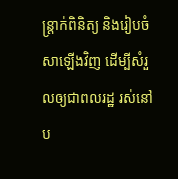ន្ត្រាក់ពិនិត្យ និងរៀបចំសាឡើងវិញ ដើម្បីសំរួលឲ្យជាពលរដ្ឋ រស់នៅប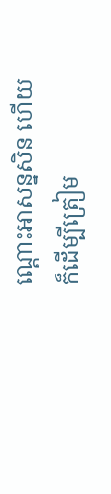ណ្តោះអាសន្នសិន ហើយក៏ដើម្បីត្រៀម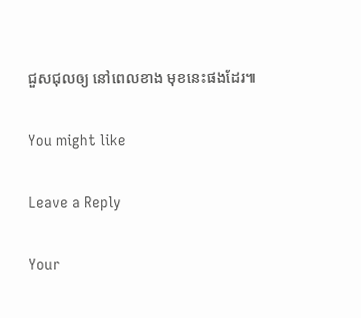ជួសជុលឲ្យ នៅពេលខាង មុខនេះផងដែរ៕

You might like

Leave a Reply

Your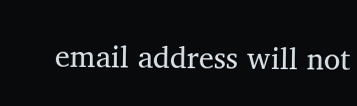email address will not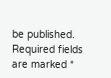be published. Required fields are marked *